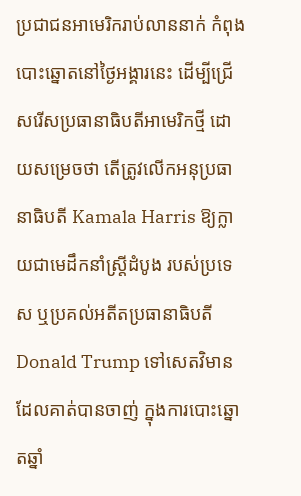ប្រជាជនអាមេរិករាប់លាននាក់ កំពុងបោះឆ្នោតនៅថ្ងៃអង្គារនេះ ដើម្បីជ្រើសរើសប្រធានាធិបតីអាមេរិកថ្មី ដោយសម្រេចថា តើត្រូវលើកអនុប្រធានាធិបតី Kamala Harris ឱ្យក្លាយជាមេដឹកនាំស្ត្រីដំបូង របស់ប្រទេស ឬប្រគល់អតីតប្រធានាធិបតី Donald Trump ទៅសេតវិមាន ដែលគាត់បានចាញ់ ក្នុងការបោះឆ្នោតឆ្នាំ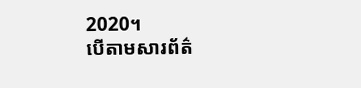2020។
បើតាមសារព័ត៌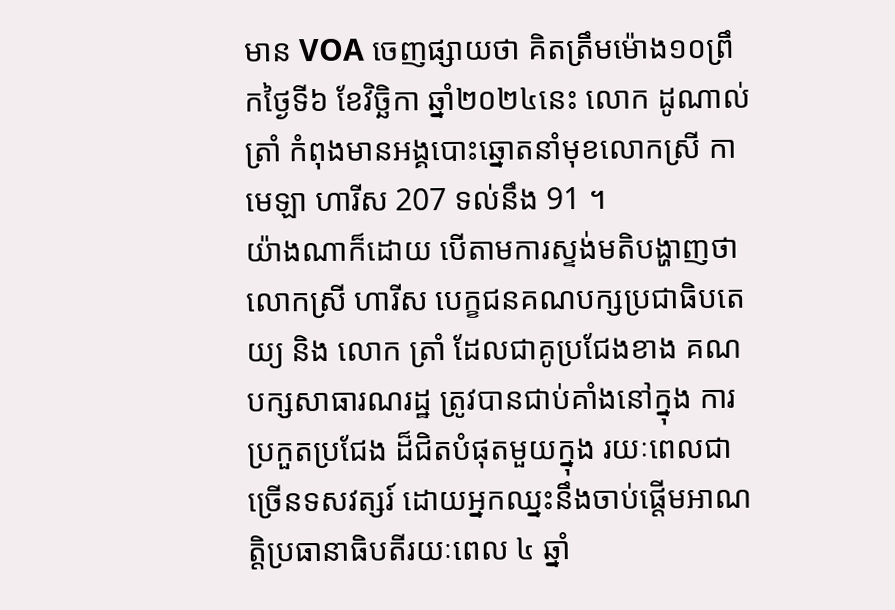មាន VOA ចេញផ្សាយថា គិតត្រឹមម៉ោង១០ព្រឹកថ្ងៃទី៦ ខែវិច្ឆិកា ឆ្នាំ២០២៤នេះ លោក ដូណាល់ ត្រាំ កំពុងមានអង្គបោះឆ្នោតនាំមុខលោកស្រី កាមេឡា ហារីស 207 ទល់នឹង 91 ។
យ៉ាងណាក៏ដោយ បើតាមការស្ទង់មតិបង្ហាញថា លោកស្រី ហារីស បេក្ខជនគណបក្សប្រជាធិបតេយ្យ និង លោក ត្រាំ ដែលជាគូប្រជែងខាង គណបក្សសាធារណរដ្ឋ ត្រូវបានជាប់គាំងនៅក្នុង ការប្រកួតប្រជែង ដ៏ជិតបំផុតមួយក្នុង រយៈពេលជាច្រើនទសវត្សរ៍ ដោយអ្នកឈ្នះនឹងចាប់ផ្តើមអាណត្តិប្រធានាធិបតីរយៈពេល ៤ ឆ្នាំ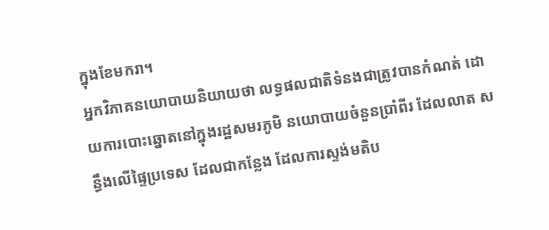ក្នុងខែមករា។
អ្នកវិភាគនយោបាយនិយាយថា លទ្ធផលជាតិទំនងជាត្រូវបានកំណត់ ដោយការបោះឆ្នោតនៅក្នុងរដ្ឋសមរភូមិ នយោបាយចំនួនប្រាំពីរ ដែលលាត សន្ធឹងលើផ្ទៃប្រទេស ដែលជាកន្លែង ដែលការស្ទង់មតិប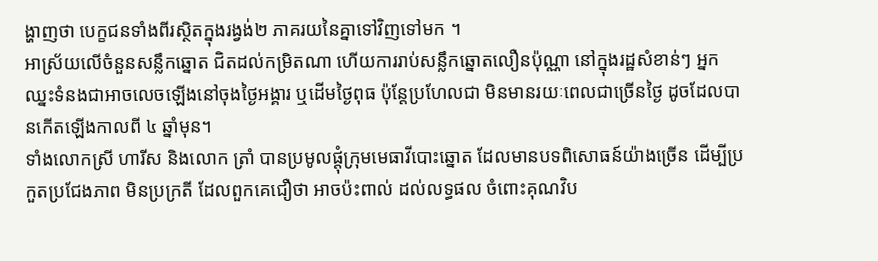ង្ហាញថា បេក្ខជនទាំងពីរស្ថិតក្នុងរង្វង់២ ភាគរយនៃគ្នាទៅវិញទៅមក ។
អាស្រ័យលើចំនួនសន្លឹកឆ្នោត ជិតដល់កម្រិតណា ហើយការរាប់សន្លឹកឆ្នោតលឿនប៉ុណ្ណា នៅក្នុងរដ្ឋសំខាន់ៗ អ្នកឈ្នះទំនងជាអាចលេចឡើងនៅចុងថ្ងៃអង្គារ ឬដើមថ្ងៃពុធ ប៉ុន្តែប្រហែលជា មិនមានរយៈពេលជាច្រើនថ្ងៃ ដូចដែលបានកើតឡើងកាលពី ៤ ឆ្នាំមុន។
ទាំងលោកស្រី ហារីស និងលោក ត្រាំ បានប្រមូលផ្តុំក្រុមមេធាវីបោះឆ្នោត ដែលមានបទពិសោធន៍យ៉ាងច្រើន ដើម្បីប្រកួតប្រជែងភាព មិនប្រក្រតី ដែលពួកគេជឿថា អាចប៉ះពាល់ ដល់លទ្ធផល ចំពោះគុណវិប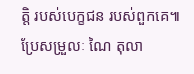ត្តិ របស់បេក្ខជន របស់ពួកគេ៕
ប្រែសម្រួលៈ ណៃ តុលា